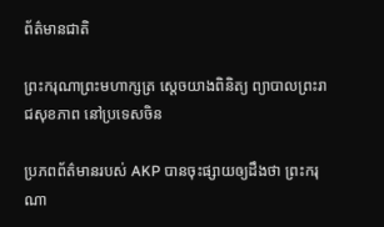ព័ត៌មានជាតិ

ព្រះករុណាព្រះមហាក្សត្រ ស្តេចយាងពិនិត្យ ព្យាបាលព្រះរាជសុខភាព នៅប្រទេសចិន

ប្រភពព័ត៌មានរបស់ AKP បានចុះផ្សាយឲ្យដឹងថា ព្រះករុណា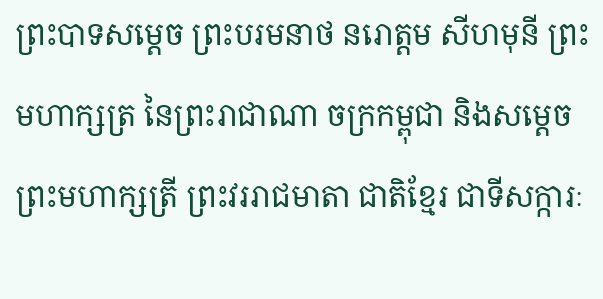ព្រះបាទសម្តេច ព្រះបរមនាថ នរោត្តម សីហមុនី ព្រះមហាក្សត្រ នៃព្រះរាជាណា ចក្រកម្ពុជា និងសម្តេចព្រះមហាក្សត្រី ព្រះវររាជមាតា ជាតិខ្មែរ ជាទីសក្ការៈ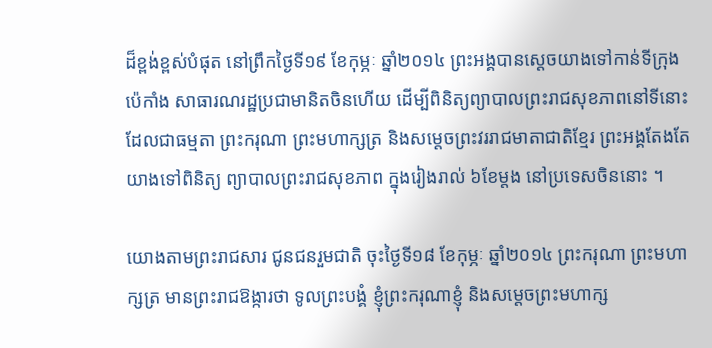ដ៏ខ្ពង់ខ្ពស់បំផុត នៅព្រឹកថ្ងៃទី១៩ ខែកុម្ភៈ ឆ្នាំ២០១៤ ព្រះអង្គបានស្តេចយាងទៅកាន់ទីក្រុងប៉េកាំង សាធារណរដ្ឋប្រជាមានិតចិនហើយ ដើម្បីពិនិត្យព្យាបាលព្រះរាជសុខភាពនៅទីនោះ ដែលជាធម្មតា ព្រះករុណា ព្រះមហាក្សត្រ និងសម្តេចព្រះវររាជមាតាជាតិខ្មែរ ព្រះអង្គតែងតែយាងទៅពិនិត្យ ព្យាបាលព្រះរាជសុខភាព ក្នុងរៀងរាល់ ៦ខែម្តង នៅប្រទេសចិននោះ ។

យោងតាមព្រះរាជសារ ជូនជនរួមជាតិ ចុះថ្ងៃទី១៨ ខែកុម្ភៈ ឆ្នាំ២០១៤ ព្រះករុណា ព្រះមហាក្សត្រ មានព្រះរាជឱង្ការថា ទូលព្រះបង្គំ ខ្ញុំព្រះករុណាខ្ញុំ និងសម្ដេចព្រះមហាក្ស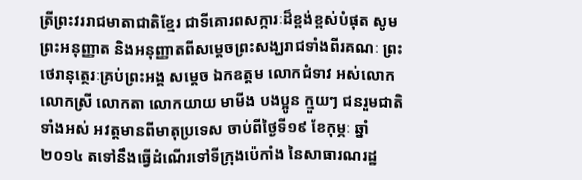ត្រីព្រះវររាជមាតាជាតិខ្មែរ ជាទីគោរពសក្ការៈដ៏ខ្ពង់ខ្ពស់បំផុត សូមព្រះអនុញ្ញាត និងអនុញ្ញាតពីសម្ដេចព្រះសង្ឃរាជទាំងពីរគណៈ ព្រះថេរានុត្ថេរៈគ្រប់ព្រះអង្គ សម្ដេច ឯកឧត្ដម លោកជំទាវ អស់លោក លោកស្រី លោកតា លោកយាយ មាមីង បងប្អូន ក្មួយៗ ជនរួមជាតិ ទាំងអស់ អវត្តមានពីមាតុប្រទេស ចាប់ពីថ្ងៃទី១៩ ខែកុម្ភៈ ឆ្នាំ២០១៤ តទៅនឹងធ្វើដំណើរទៅទីក្រុងប៉េកាំង នៃសាធារណរដ្ឋ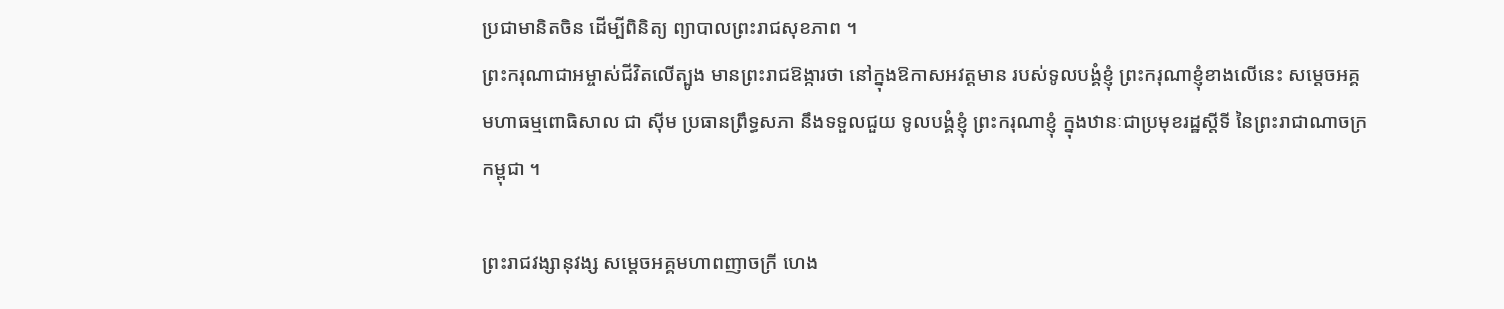ប្រជាមានិតចិន ដើម្បីពិនិត្យ ព្យាបាលព្រះរាជសុខភាព ។
ព្រះករុណាជាអម្ចាស់ជីវិតលើត្បូង មានព្រះរាជឱង្ការថា នៅក្នុងឱកាសអវត្តមាន របស់ទូលបង្គំខ្ញុំ ព្រះករុណាខ្ញុំខាងលើនេះ សម្តេចអគ្គ មហាធម្មពោធិសាល ជា ស៊ីម ប្រធានព្រឹទ្ធសភា នឹងទទួលជួយ ទូលបង្គំខ្ញុំ ព្រះករុណាខ្ញុំ ក្នុងឋានៈជាប្រមុខរដ្ឋស្តីទី នៃព្រះរាជាណាចក្រកម្ពុជា ។

ព្រះរាជវង្សានុវង្ស សម្តេចអគ្គមហាពញាចក្រី ហេង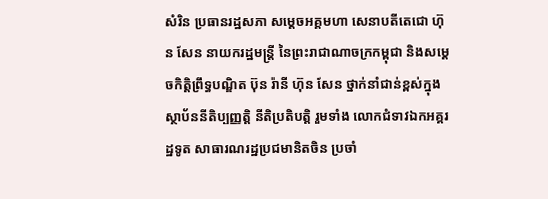សំរិន ប្រធានរដ្ឋសភា សម្តេចអគ្គមហា សេនាបតីតេជោ ហ៊ុន សែន នាយករដ្ឋមន្ត្រី នៃព្រះរាជាណាចក្រកម្ពុជា និងសម្តេចកិត្តិព្រឹទ្ធបណ្ឌិត ប៊ុន រ៉ានី ហ៊ុន សែន ថ្នាក់នាំជាន់ខ្ពស់ក្នុងស្ថាប័ននីតិប្បញ្ញត្តិ នីតិប្រតិបត្តិ រួមទាំង លោកជំទាវឯកអគ្គរដ្ឋទូត សាធារណរដ្ឋប្រជមានិតចិន ប្រចាំ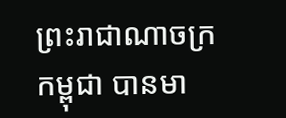ព្រះរាជាណាចក្រកម្ពុជា បានមា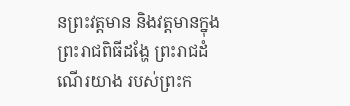នព្រះវត្តមាន និងវត្តមានក្នុងព្រះរាជពិធីដង្ហែ ព្រះរាជដំណើរយាង របស់ព្រះក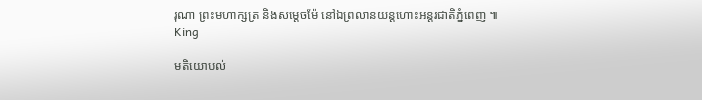រុណា ព្រះមហាក្សត្រ និងសម្តេចម៉ែ នៅឯព្រលានយន្តហោះអន្តរជាតិភ្នំពេញ ៕
King

មតិយោបល់